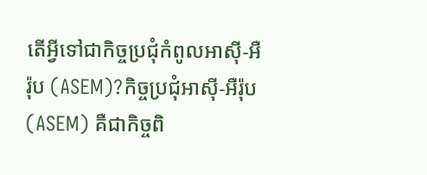តើអ្វីទៅជាកិច្ចប្រជុំកំពូលអាស៊ី-អឺរ៉ុប (ASEM)?កិច្ចប្រជុំអាស៊ី-អឺរ៉ុប (ASEM) គឺជាកិច្ចពិ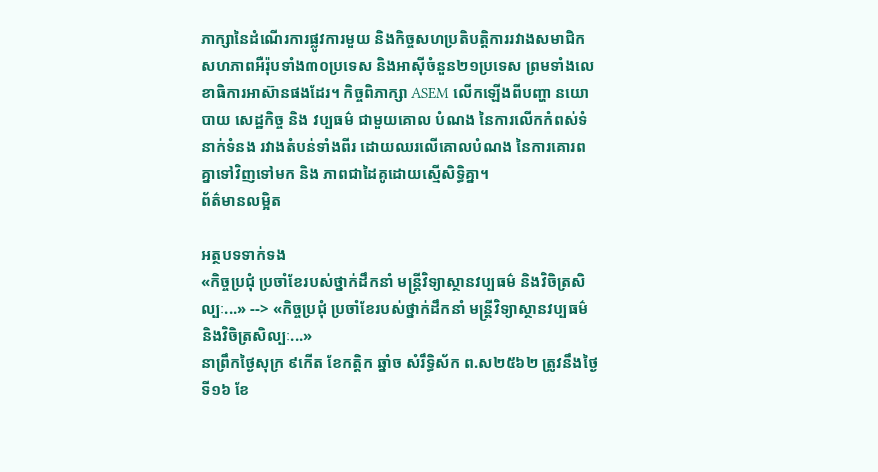ភាក្សានៃដំណើរការផ្លូវការមួយ និងកិច្ចសហប្រតិបត្តិការរវាងសមាជិកសហភាពអឺរ៉ុបទាំង៣០ប្រទេស និងអាស៊ីចំនួន២១ប្រទេស ព្រមទាំងលេខាធិការអាស៊ានផងដែរ។ កិច្ចពិភាក្សា ASEM លើកឡើងពីបញ្ហា នយោបាយ សេដ្ឋកិច្ច និង វប្បធម៌ ជាមួយគោល បំណង នៃការលើកកំពស់ទំនាក់ទំនង រវាងតំបន់ទាំងពីរ ដោយឈរលើគោលបំណង នៃការគោរពគ្នាទៅវិញទៅមក និង ភាពជាដៃគូដោយស្មើសិទ្ធិគ្នា។
ព័ត៌មានលម្អិត

អត្ថបទទាក់ទង
«កិច្ចប្រជុំ ប្រចាំខែរបស់ថ្នាក់ដឹកនាំ មន្ត្រីវិទ្យាស្ថានវប្បធម៌ និងវិចិត្រសិល្បៈ...» --> «កិច្ចប្រជុំ ប្រចាំខែរបស់ថ្នាក់ដឹកនាំ មន្ត្រីវិទ្យាស្ថានវប្បធម៌ និងវិចិត្រសិល្បៈ...»
នាព្រឹកថ្ងៃសុក្រ ៩កើត ខែកត្តិក ឆ្នាំច សំរឹទ្ធិស័ក ព.ស២៥៦២ ត្រូវនឹងថ្ងៃទី១៦ ខែ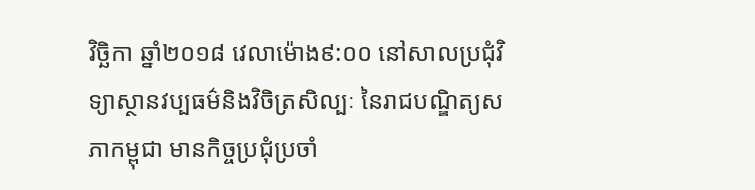វិច្ឆិកា ឆ្នាំ២០១៨ វេលាម៉ោង៩:០០ នៅសាលប្រជុំវិទ្យាស្ថានវប្បធម៌និងវិចិត្រសិល្បៈ នៃរាជបណ្ឌិត្យសភាកម្ពុជា មានកិច្ចប្រជុំប្រចាំ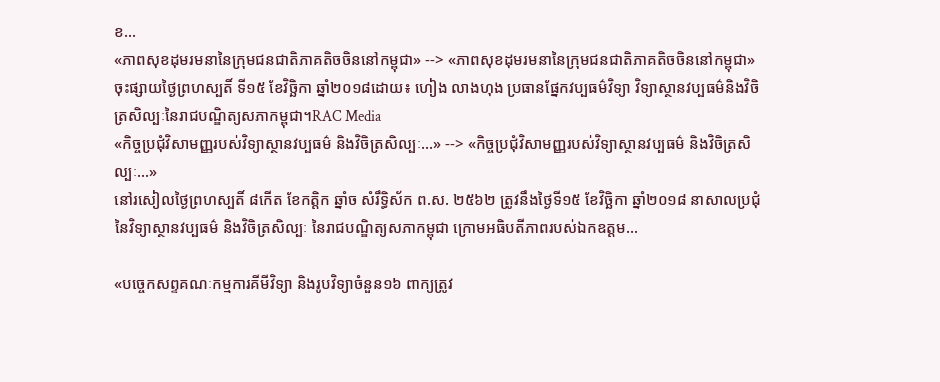ខ...
«ភាពសុខដុមរមនានៃក្រុមជនជាតិភាគតិចចិននៅកម្ពុជា» --> «ភាពសុខដុមរមនានៃក្រុមជនជាតិភាគតិចចិននៅកម្ពុជា»
ចុះផ្សាយថ្ងៃព្រហស្បតិ៍ ទី១៥ ខែវិច្ឆិកា ឆ្នាំ២០១៨ដោយ៖ ហៀង លាងហុង ប្រធានផ្នែកវប្បធម៌វិទ្យា វិទ្យាស្ថានវប្បធម៌និងវិចិត្រសិល្បៈនៃរាជបណ្ឌិត្យសភាកម្ពុជា។RAC Media
«កិច្ចប្រជុំវិសាមញ្ញរបស់វិទ្យាស្ថានវប្បធម៌ និងវិចិត្រសិល្បៈ...» --> «កិច្ចប្រជុំវិសាមញ្ញរបស់វិទ្យាស្ថានវប្បធម៌ និងវិចិត្រសិល្បៈ...»
នៅរសៀលថ្ងៃព្រហស្បតិ៍ ៨កើត ខែកត្តិក ឆ្នាំច សំរឹទ្ធិស័ក ព.ស. ២៥៦២ ត្រូវនឹងថ្ងៃទី១៥ ខែវិច្ឆិកា ឆ្នាំ២០១៨ នាសាលប្រជុំនៃវិទ្យាស្ថានវប្បធម៌ និងវិចិត្រសិល្បៈ នៃរាជបណ្ឌិត្យសភាកម្ពុជា ក្រោមអធិបតីភាពរបស់ឯកឧត្តម...

«បច្ចេកសព្ទគណៈកម្មការគីមីវិទ្យា និងរូបវិទ្យាចំនួន១៦ ពាក្យត្រូវ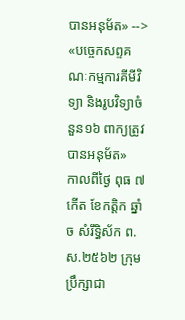បានអនុម័ត» --> «បច្ចេកសព្ទគណៈកម្មការគីមីវិទ្យា និងរូបវិទ្យាចំនួន១៦ ពាក្យត្រូវបានអនុម័ត»
កាលពីថ្ងៃ ពុធ ៧កើត ខែកត្តិក ឆ្នាំច សំរឹទ្ធិស័ក ព.ស.២៥៦២ ក្រុមប្រឹក្សាជា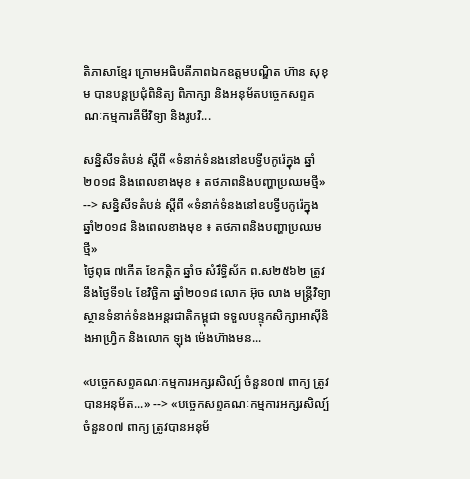តិភាសាខ្មែរ ក្រោមអធិបតីភាពឯកឧត្តមបណ្ឌិត ហ៊ាន សុខុម បានបន្តប្រជុំពិនិត្យ ពិភាក្សា និងអនុម័តបច្ចេកសព្ទគណៈកម្មការគីមីវិទ្យា និងរូបវិ...

សន្និសីទតំបន់ ស្តីពី «ទំនាក់ទំនងនៅឧបទ្វីបកូរ៉េក្នុង ឆ្នាំ២០១៨ និងពេលខាងមុខ ៖ តថភាពនិងបញ្ហាប្រឈមថ្មី» --> សន្និសីទតំបន់ ស្តីពី «ទំនាក់ទំនងនៅឧបទ្វីបកូរ៉េក្នុង ឆ្នាំ២០១៨ និងពេលខាងមុខ ៖ តថភាពនិងបញ្ហាប្រឈមថ្មី»
ថ្ងៃពុធ ៧កើត ខែកត្តិក ឆ្នាំច សំរឹទ្ធិស័ក ព.ស២៥៦២ ត្រូវនឹងថ្ងៃទី១៤ ខែវិច្ឆិកា ឆ្នាំ២០១៨ លោក អ៊ុច លាង មន្ត្រីវិទ្យាស្ថានទំនាក់ទំនងអន្តរជាតិកម្ពុជា ទទួលបន្ទុកសិក្សាអាស៊ីនិងអាហ្វ្រិក និងលោក ឡុង ម៉េងហ៊ាងមន...

«បច្ចេកសព្ទគណៈកម្មការអក្សរសិល្ប៍ ចំនួន០៧ ពាក្យ ត្រូវបានអនុម័ត...» --> «បច្ចេកសព្ទគណៈកម្មការអក្សរសិល្ប៍ ចំនួន០៧ ពាក្យ ត្រូវបានអនុម័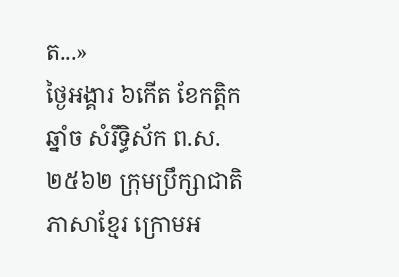ត...»
ថ្ងៃអង្គារ ៦កើត ខែកត្តិក ឆ្នាំច សំរឹទ្ធិស័ក ព.ស.២៥៦២ ក្រុមប្រឹក្សាជាតិភាសាខ្មែរ ក្រោមអ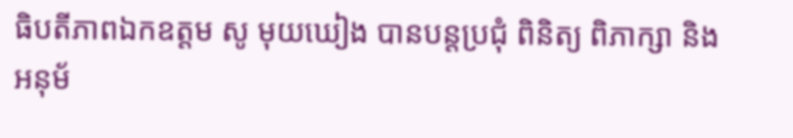ធិបតីភាពឯកឧត្តម សូ មុយឃៀង បានបន្តប្រជុំ ពិនិត្យ ពិភាក្សា និងអនុម័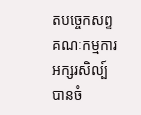តបច្ចេកសព្ទគណៈកម្មការអក្សរសិល្ប៍ បានចំ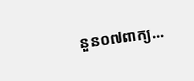នួន០៧ពាក្យ...